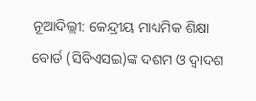ନୂଆଦିଲ୍ଲୀ: କେନ୍ଦ୍ରୀୟ ମାଧ୍ୟମିକ ଶିକ୍ଷା ବୋର୍ଡ (ସିବିଏସଇ)ଙ୍କ ଦଶମ ଓ ଦ୍ୱାଦଶ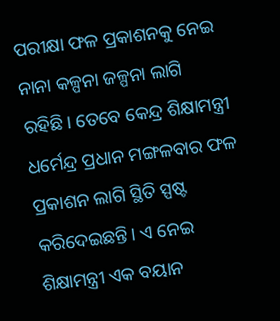ପରୀକ୍ଷା ଫଳ ପ୍ରକାଶନକୁ ନେଇ ନାନା କଳ୍ପନା ଜଳ୍ପନା ଲାଗି ରହିଛି। ତେବେ କେନ୍ଦ୍ର ଶିକ୍ଷାମନ୍ତ୍ରୀ ଧର୍ମେନ୍ଦ୍ର ପ୍ରଧାନ ମଙ୍ଗଳବାର ଫଳ ପ୍ରକାଶନ ଲାଗି ସ୍ଥିତି ସ୍ପଷ୍ଟ କରିଦେଇଛନ୍ତି। ଏ ନେଇ ଶିକ୍ଷାମନ୍ତ୍ରୀ ଏକ ବୟାନ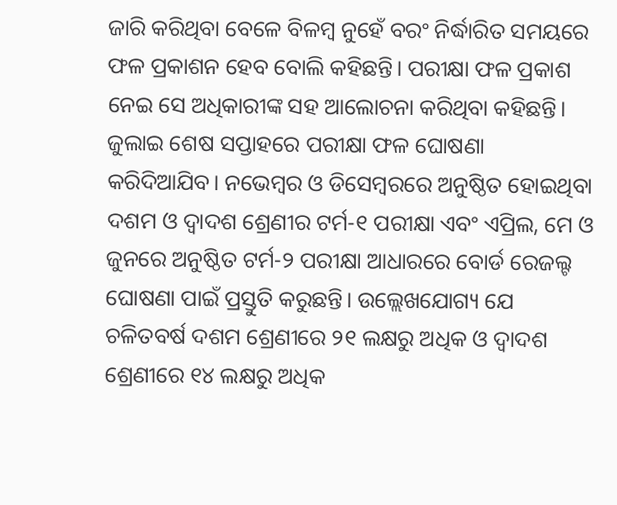ଜାରି କରିଥିବା ବେଳେ ବିଳମ୍ବ ନୁହେଁ ବରଂ ନିର୍ଦ୍ଧାରିତ ସମୟରେ ଫଳ ପ୍ରକାଶନ ହେବ ବୋଲି କହିଛନ୍ତି। ପରୀକ୍ଷା ଫଳ ପ୍ରକାଶ ନେଇ ସେ ଅଧିକାରୀଙ୍କ ସହ ଆଲୋଚନା କରିଥିବା କହିଛନ୍ତି।
ଜୁଲାଇ ଶେଷ ସପ୍ତାହରେ ପରୀକ୍ଷା ଫଳ ଘୋଷଣା କରିଦିଆଯିବ। ନଭେମ୍ବର ଓ ଡିସେମ୍ବରରେ ଅନୁଷ୍ଠିତ ହୋଇଥିବା ଦଶମ ଓ ଦ୍ୱାଦଶ ଶ୍ରେଣୀର ଟର୍ମ-୧ ପରୀକ୍ଷା ଏବଂ ଏପ୍ରିଲ, ମେ ଓ ଜୁନରେ ଅନୁଷ୍ଠିତ ଟର୍ମ-୨ ପରୀକ୍ଷା ଆଧାରରେ ବୋର୍ଡ ରେଜଲ୍ଟ ଘୋଷଣା ପାଇଁ ପ୍ରସ୍ତୁତି କରୁଛନ୍ତି। ଉଲ୍ଲେଖଯୋଗ୍ୟ ଯେ ଚଳିତବର୍ଷ ଦଶମ ଶ୍ରେଣୀରେ ୨୧ ଲକ୍ଷରୁ ଅଧିକ ଓ ଦ୍ୱାଦଶ ଶ୍ରେଣୀରେ ୧୪ ଲକ୍ଷରୁ ଅଧିକ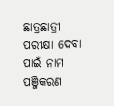ଛାତ୍ରଛାତ୍ରୀ ପରୀକ୍ଷା ଦେବା ପାଇଁ ନାମ ପଞ୍ଜିକରଣ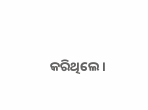କରିଥିଲେ।